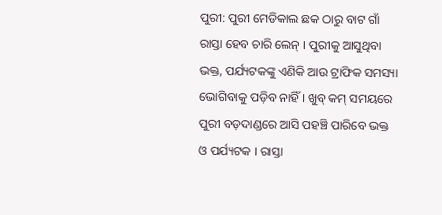ପୁରୀ: ପୁରୀ ମେଡିକାଲ ଛକ ଠାରୁ ବାଟ ଗାଁ ରାସ୍ତା ହେବ ଚାରି ଲେନ୍ । ପୁରୀକୁ ଆସୁଥିବା ଭକ୍ତ, ପର୍ଯ୍ୟଟକଙ୍କୁ ଏଣିକି ଆଉ ଟ୍ରାଫିକ ସମସ୍ୟା ଭୋଗିବାକୁ ପଡ଼ିବ ନାହିଁ । ଖୁବ୍ କମ୍ ସମୟରେ ପୁରୀ ବଡ଼ଦାଣ୍ଡରେ ଆସି ପହଞ୍ଚି ପାରିବେ ଭକ୍ତ ଓ ପର୍ଯ୍ୟଟକ । ରାସ୍ତା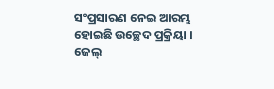ସଂପ୍ରସାରଣ ନେଇ ଆରମ୍ଭ ହୋଇଛି ଉଚ୍ଛେଦ ପ୍ରକ୍ରିୟା । ଜେଲ୍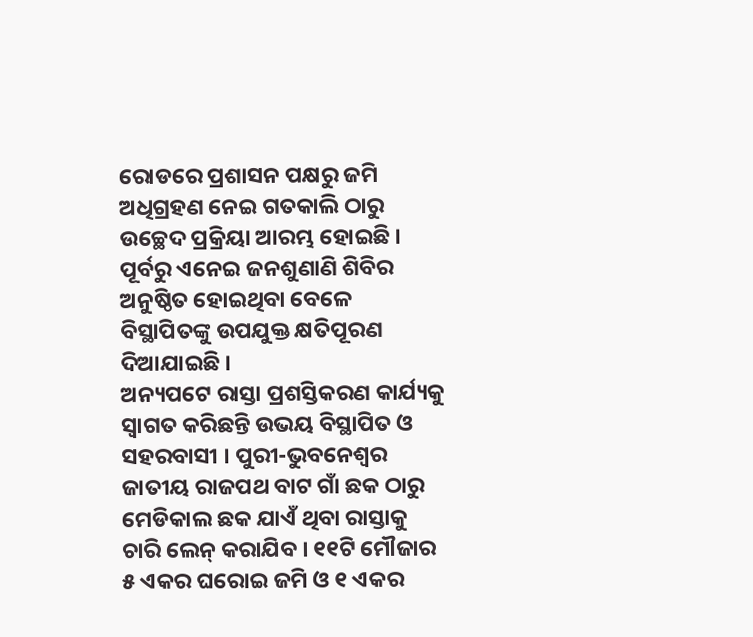ରୋଡରେ ପ୍ରଶାସନ ପକ୍ଷରୁ ଜମି ଅଧିଗ୍ରହଣ ନେଇ ଗତକାଲି ଠାରୁ ଉଚ୍ଛେଦ ପ୍ରକ୍ରିୟା ଆରମ୍ଭ ହୋଇଛି । ପୂର୍ବରୁ ଏନେଇ ଜନଶୁଣାଣି ଶିବିର ଅନୁଷ୍ଠିତ ହୋଇଥିବା ବେଳେ ବିସ୍ଥାପିତଙ୍କୁ ଉପଯୁକ୍ତ କ୍ଷତିପୂରଣ ଦିଆଯାଇଛି ।
ଅନ୍ୟପଟେ ରାସ୍ତା ପ୍ରଶସ୍ତିକରଣ କାର୍ଯ୍ୟକୁ ସ୍ବାଗତ କରିଛନ୍ତି ଉଭୟ ବିସ୍ଥାପିତ ଓ ସହରବାସୀ । ପୁରୀ-ଭୁବନେଶ୍ୱର ଜାତୀୟ ରାଜପଥ ବାଟ ଗାଁ ଛକ ଠାରୁ ମେଡିକାଲ ଛକ ଯାଏଁ ଥିବା ରାସ୍ତାକୁ ଚାରି ଲେନ୍ କରାଯିବ । ୧୧ଟି ମୌଜାର ୫ ଏକର ଘରୋଇ ଜମି ଓ ୧ ଏକର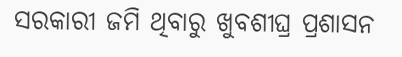ସରକାରୀ ଜମି ଥିବାରୁ ଖୁବଶୀଘ୍ର ପ୍ରଶାସନ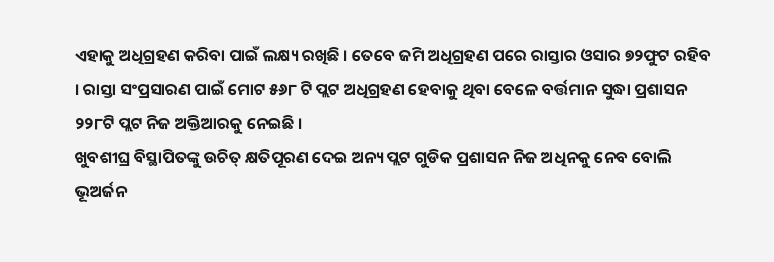ଏହାକୁ ଅଧିଗ୍ରହଣ କରିବା ପାଇଁ ଲକ୍ଷ୍ୟ ରଖିଛି । ତେବେ ଜମି ଅଧିଗ୍ରହଣ ପରେ ରାସ୍ତାର ଓସାର ୭୨ଫୁଟ ରହିବ । ରାସ୍ତା ସଂପ୍ରସାରଣ ପାଇଁ ମୋଟ ୫୬୮ ଟି ପ୍ଲଟ ଅଧିଗ୍ରହଣ ହେବାକୁ ଥିବା ବେଳେ ବର୍ତ୍ତମାନ ସୁଦ୍ଧା ପ୍ରଶାସନ ୨୨୮ଟି ପ୍ଲଟ ନିଜ ଅକ୍ତିଆରକୁ ନେଇଛି ।
ଖୁବଶୀଘ୍ର ବିସ୍ଥାପିତଙ୍କୁ ଉଚିତ୍ କ୍ଷତିପୂରଣ ଦେଇ ଅନ୍ୟ ପ୍ଲଟ ଗୁଡିକ ପ୍ରଶାସନ ନିଜ ଅଧିନକୁ ନେବ ବୋଲି ଭୂଅର୍ଜନ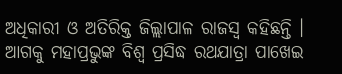ଅଧିକାରୀ ଓ ଅତିରିକ୍ତ ଜିଲ୍ଲାପାଳ ରାଜସ୍ବ କହିଛନ୍ତି । ଆଗକୁ ମହାପ୍ରଭୁଙ୍କ ବିଶ୍ବ ପ୍ରସିଦ୍ଧ ରଥଯାତ୍ରା ପାଖେଇ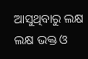ଆସୁଥିବାରୁ ଲକ୍ଷ ଲକ୍ଷ ଭକ୍ତ ଓ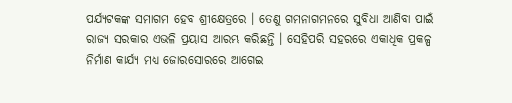ପର୍ଯ୍ୟଟକଙ୍କ ସମାଗମ ହେବ ଶ୍ରୀକ୍ଷେତ୍ରରେ । ତେଣୁ ଗମନାଗମନରେ ସୁବିଧା ଆଣିବା ପାଇଁ ରାଜ୍ୟ ସରକାର ଏଭଳି ପ୍ରୟାସ ଆରମ୍ଭ କରିଛନ୍ତି । ସେହିପରି ସହରରେ ଏକାଧିକ ପ୍ରକଳ୍ପ ନିର୍ମାଣ କାର୍ଯ୍ୟ ମଧ୍ୟ ଜୋରସୋରରେ ଆଗେଇ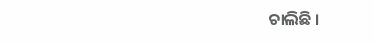ଚାଲିଛି ।